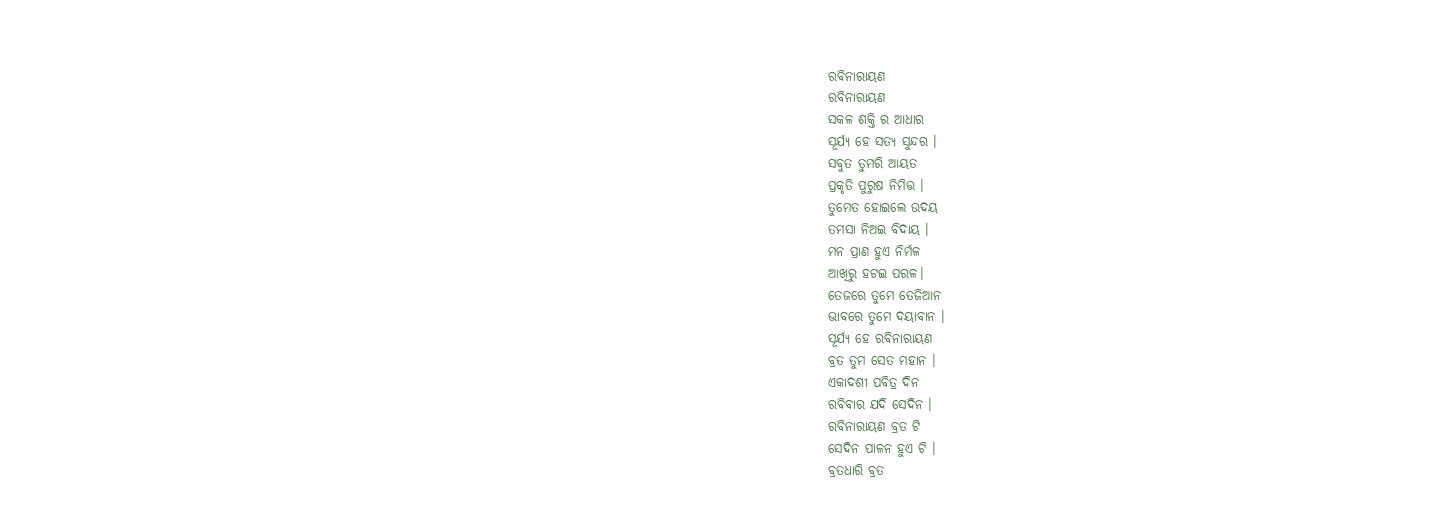ରବିନାରାୟଣ
ରବିନାରାୟଣ
ସକଳ ଶକ୍ତି ର ଆଧାର
ସୂର୍ଯ୍ୟ ହେ ସତ୍ୟ ସୁନ୍ଦର ।
ସବୁତ ତୁମରି ଆୟତ
ପ୍ରକୃତି ପୁରୁଷ ନିମିତ୍ତ ।
ତୁମେତ ହୋଇଲେ ଉଦୟ
ତମସା ନିଅଇ ବିଦାୟ ।
ମନ ପ୍ରାଣ ହୁଏ ନିର୍ମଳ
ଆଖିରୁ ହଟଇ ପରଳ।
ତେଜରେ ତୁମେ ତେଜିଆନ
ଭାବରେ ତୁମେ ଦୟାବାନ ।
ସୂର୍ଯ୍ୟ ହେ ରବିନାରାୟଣ
ବ୍ରତ ତୁମ ସେତ ମହାନ ।
ଏକାଦଶୀ ପବିତ୍ର ଦିନ
ରବିବାର ଯଦି ସେଦିନ ।
ରବିନାରାୟଣ ବ୍ରତ ଟି
ସେଦିନ ପାଳନ ହୁଏ ଟି ।
ବ୍ରତଧାରି ବ୍ରତ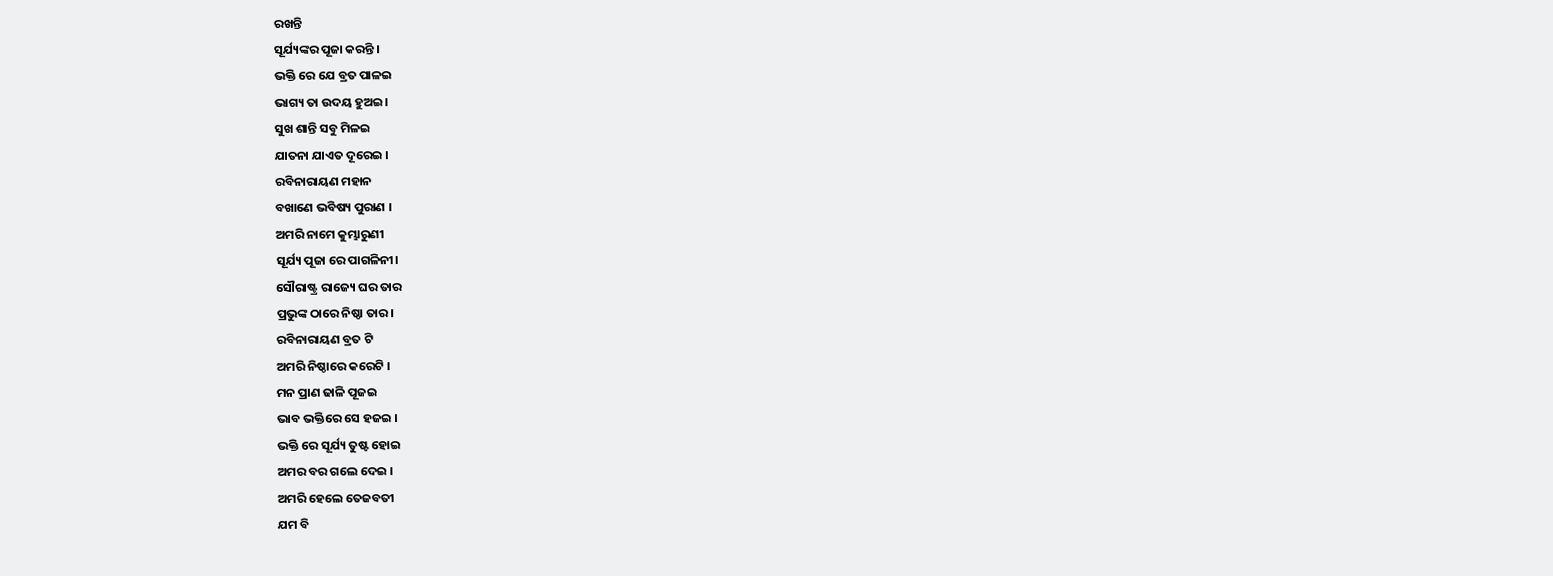ରଖନ୍ତି
ସୂର୍ଯ୍ୟଙ୍କର ପୂଜା କରନ୍ତି ।
ଭକ୍ତି ରେ ଯେ ବ୍ରତ ପାଳଇ
ଭାଗ୍ୟ ତା ଉଦୟ ହୁଅଇ।
ସୁଖ ଶାନ୍ତି ସବୁ ମିଳଇ
ଯାତନା ଯାଏତ ଦୂରେଇ ।
ରବିନାରାୟଣ ମହାନ
ବଖାଣେ ଭବିଷ୍ୟ ପୁରାଣ ।
ଅମରି ନାମେ କୁମ୍ଭାରୁଣୀ
ସୂର୍ଯ୍ୟ ପୂଜା ରେ ପାଗଳିନୀ।
ସୌରାଷ୍ଟ୍ର ରାଜ୍ୟେ ଘର ତାର
ପ୍ରଭୁଙ୍କ ଠାରେ ନିଷ୍ଠା ତାର।
ରବିନାରାୟଣ ବ୍ରତ ଟି
ଅମରି ନିଷ୍ଠାରେ କରେଟି ।
ମନ ପ୍ରାଣ ଢାଳି ପୂଜଇ
ଭାବ ଭକ୍ତିରେ ସେ ହଜଇ ।
ଭକ୍ତି ରେ ସୂର୍ଯ୍ୟ ତୁଷ୍ଟ ହୋଇ
ଅମର ବର ଗଲେ ଦେଇ ।
ଅମରି ହେଲେ ତେଜବତୀ
ଯମ ବି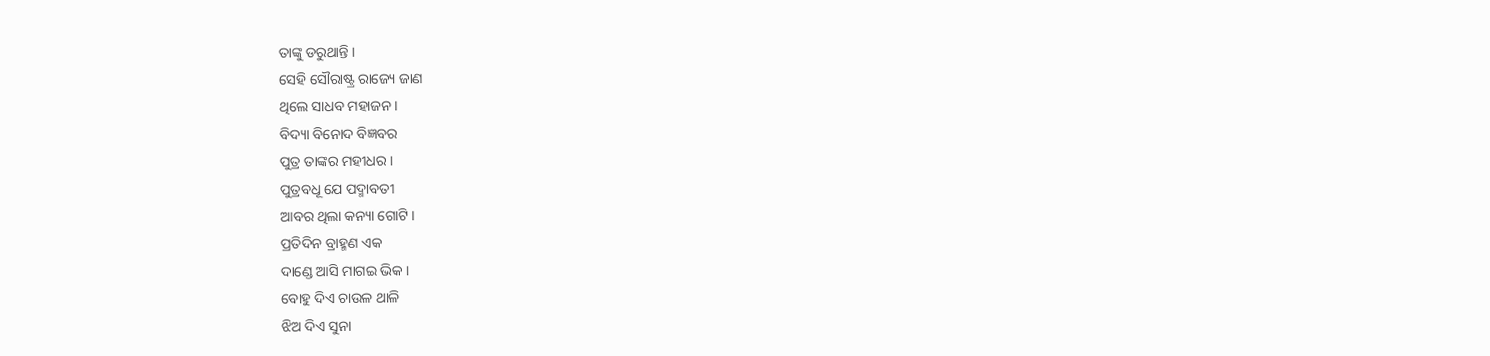ତାଙ୍କୁ ଡରୁଥାନ୍ତି ।
ସେହି ସୌରାଷ୍ଟ୍ର ରାଜ୍ୟେ ଜାଣ
ଥିଲେ ସାଧବ ମହାଜନ ।
ବିଦ୍ୟା ବିନୋଦ ବିଜ୍ଞବର
ପୁତ୍ର ତାଙ୍କର ମହୀଧର ।
ପୁତ୍ରବଧୂ ଯେ ପଦ୍ମାବତୀ
ଆବର ଥିଲା କନ୍ୟା ଗୋଟି ।
ପ୍ରତିଦିନ ବ୍ରାହ୍ମଣ ଏକ
ଦାଣ୍ଡେ ଆସି ମାଗଇ ଭିକ ।
ବୋହୁ ଦିଏ ଚାଉଳ ଥାଳି
ଝିଅ ଦିଏ ସୁନା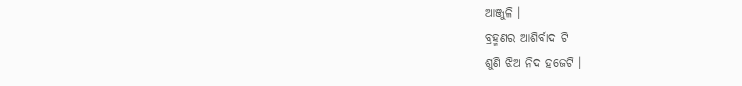ଆଞ୍ଜୁଳି ।
ବ୍ରହ୍ମଣର ଆଶିର୍ବାଦ ଟି
ଶୁଣି ଝିଅ ନିଦ ହଜେଟି ।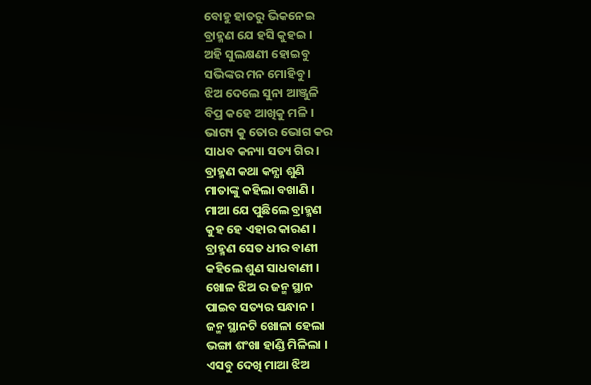ବୋହୁ ହାତରୁ ଭିକନେଇ
ବ୍ରାହ୍ମଣ ଯେ ହସି କୁହଇ ।
ଅହି ସୁଲକ୍ଷଣୀ ହୋଇବୁ
ସଭିଙ୍କର ମନ ମୋହିବୁ ।
ଝିଅ ଦେଲେ ସୁନା ଆଞ୍ଜୁଳି
ବିପ୍ର କହେ ଆଖିକୁ ମଳି ।
ଭାଗ୍ୟ କୁ ତୋର ଭୋଗ କର
ସାଧବ କନ୍ୟା ସତ୍ୟ ଗିର ।
ବ୍ରାହ୍ମଣ କଥା କନ୍ଯା ଶୁଣି
ମାତାଙ୍କୁ କହିଲା ବଖାଣି ।
ମାଆ ଯେ ପୁଛିଲେ ବ୍ରାହ୍ମଣ
କୁହ ହେ ଏହାର କାରଣ ।
ବ୍ରାହ୍ମଣ ସେତ ଧୀର ବାଣୀ
କହିଲେ ଶୁଣ ସାଧବାଣୀ ।
ଖୋଳ ଝିଅ ର ଜନ୍ମ ସ୍ଥାନ
ପାଇବ ସତ୍ୟର ସନ୍ଧାନ ।
ଜନ୍ମ ସ୍ଥାନଟି ଖୋଳା ହେଲା
ଭଙ୍ଗା ଶଂଖା ହାଣ୍ଡି ମିଳିଲା ।
ଏସବୁ ଦେଖି ମାଆ ଝିଅ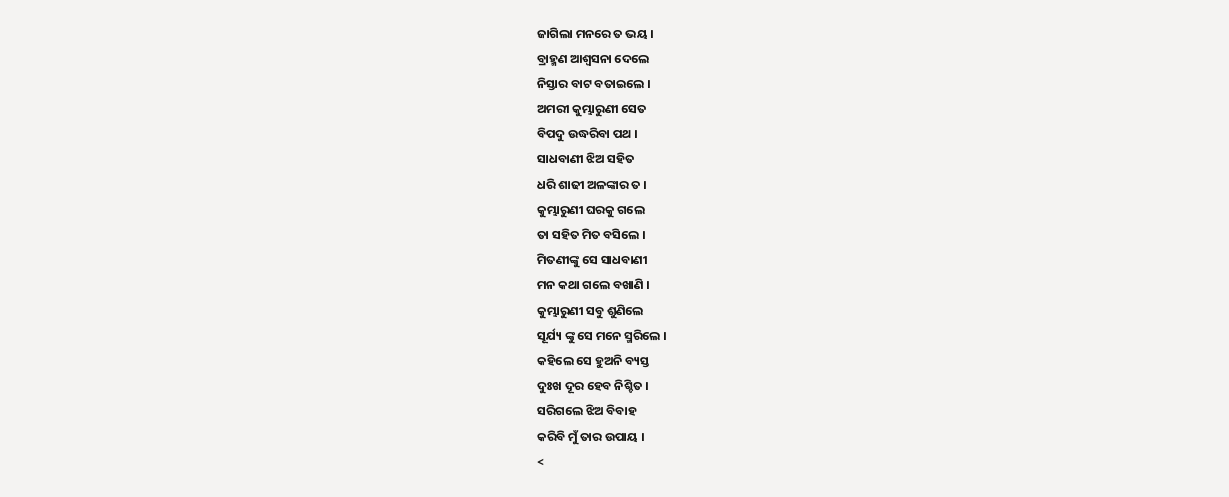ଜାଗିଲା ମନରେ ତ ଭୟ ।
ବ୍ରାହ୍ମଣ ଆଶ୍ଵସନା ଦେଲେ
ନିସ୍ତାର ବାଟ ବତାଇଲେ ।
ଅମରୀ କୁମ୍ଭାରୁଣୀ ସେତ
ବିପଦୁ ଉଦ୍ଧରିବା ପଥ ।
ସାଧବାଣୀ ଝିଅ ସହିତ
ଧରି ଶାଢୀ ଅଳଙ୍କାର ତ ।
କୁମ୍ଭାରୁଣୀ ଘରକୁ ଗଲେ
ତା ସହିତ ମିତ ବସିଲେ ।
ମିତଣୀଙ୍କୁ ସେ ସାଧବାଣୀ
ମନ କଥା ଗଲେ ବଖାଣି ।
କୁମ୍ଭାରୁଣୀ ସବୁ ଶୁଣିଲେ
ସୂର୍ଯ୍ୟ ଙ୍କୁ ସେ ମନେ ସ୍ମରିଲେ ।
କହିଲେ ସେ ହୁଅନି ବ୍ୟସ୍ତ
ଦୁଃଖ ଦୂର ହେବ ନିଶ୍ଚିତ ।
ସରିଗଲେ ଝିଅ ବିବାହ
କରିବି ମୁଁ ତାର ଉପାୟ ।
<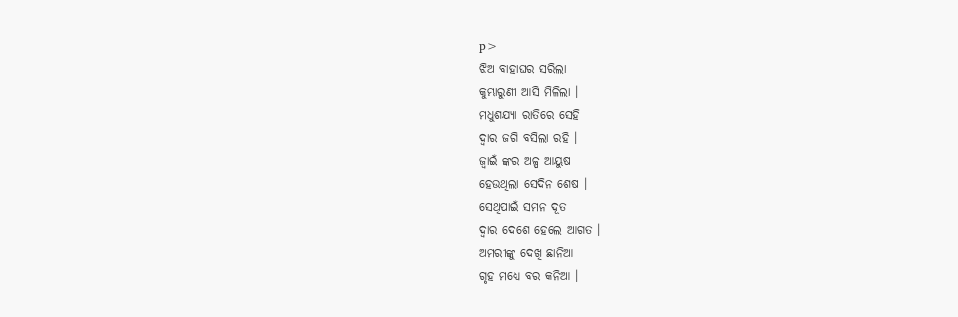p>
ଝିଅ ବାହାଘର ସରିଲା
କୁମ୍ଭାରୁଣୀ ଆସି ମିଳିଲା ।
ମଧୁଶଯ୍ଯା ରାତିରେ ସେହି
ଦ୍ବାର ଜଗି ବସିଲା ରହି ।
ଜ୍ବାଇଁ ଙ୍କର ଅଳ୍ପ ଆୟୁଷ
ହେଉଥିଲା ସେଦିନ ଶେଷ ।
ସେଥିପାଇଁ ସମନ ଦୂତ
ଦ୍ବାର ଦେଶେ ହେଲେ ଆଗତ ।
ଅମରୀଙ୍କୁ ଦେଖି ଛାନିଆ
ଗୃହ ମଧ୍ୟେ ବର କନିଆ ।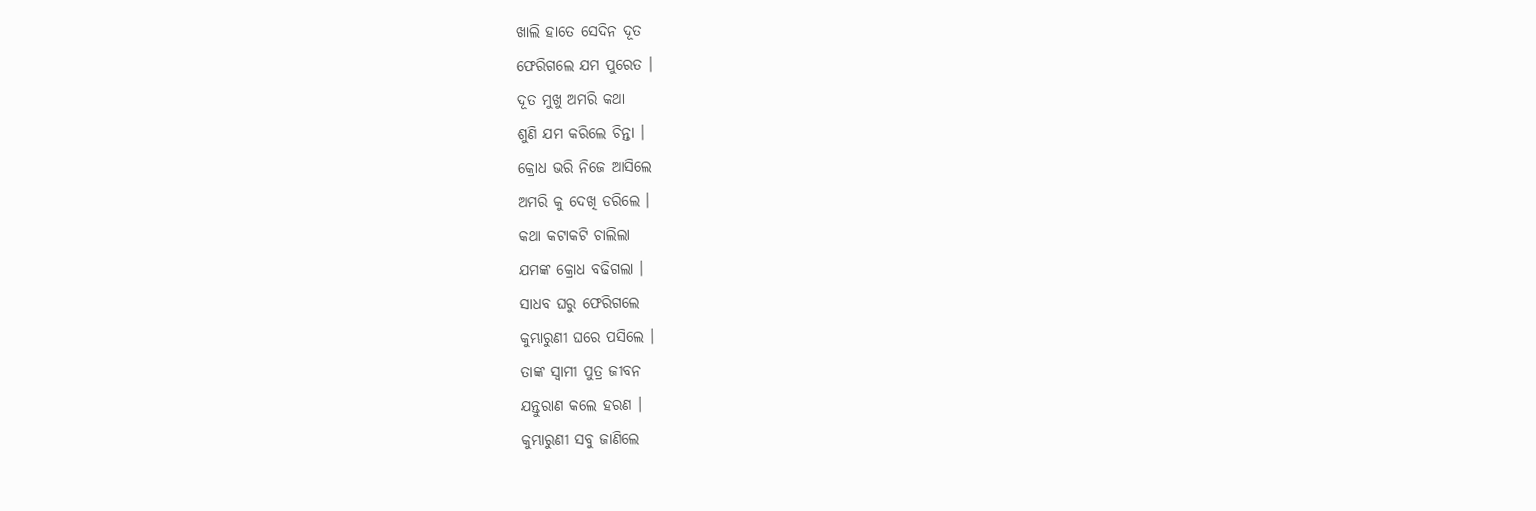ଖାଲି ହାତେ ସେଦିନ ଦୂତ
ଫେରିଗଲେ ଯମ ପୁରେତ ।
ଦୂତ ମୁଖୁ ଅମରି କଥା
ଶୁଣି ଯମ କରିଲେ ଚିନ୍ତା ।
କ୍ରୋଧ ଭରି ନିଜେ ଆସିଲେ
ଅମରି କୁ ଦେଖି ଡରିଲେ ।
କଥା କଟାକଟି ଚାଲିଲା
ଯମଙ୍କ କ୍ରୋଧ ବଢିଗଲା ।
ସାଧବ ଘରୁ ଫେରିଗଲେ
କୁମ୍ଭାରୁଣୀ ଘରେ ପସିଲେ ।
ତାଙ୍କ ସ୍ବାମୀ ପୁତ୍ର ଜୀବନ
ଯନ୍ତୁରାଣ କଲେ ହରଣ ।
କୁମ୍ଭାରୁଣୀ ସବୁ ଜାଣିଲେ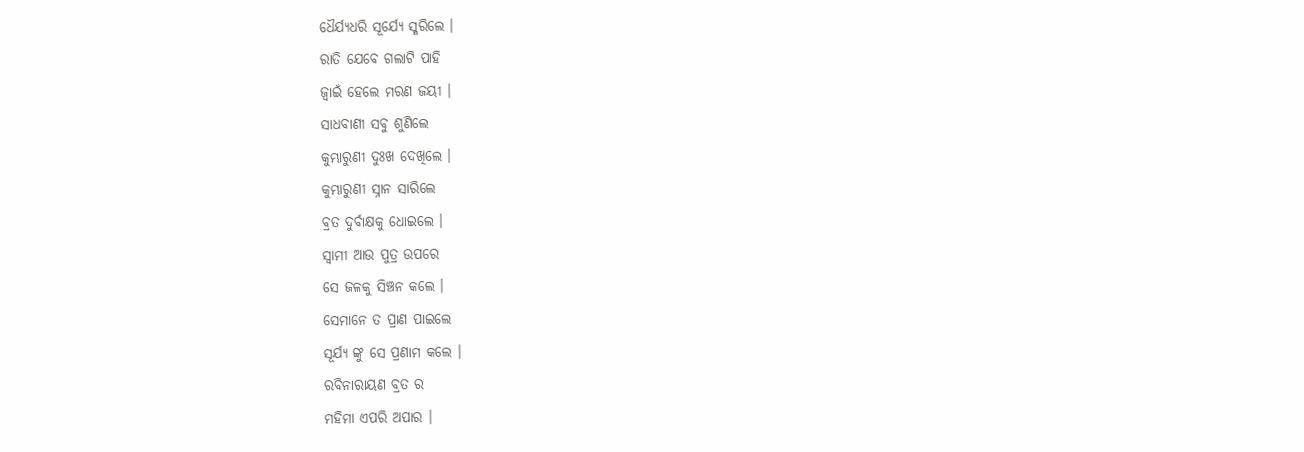ଧୈର୍ଯ୍ୟଧରି ସୂର୍ଯ୍ୟେ ସ୍ମରିଲେ ।
ରାତି ଯେବେ ଗଲାଟି ପାହି
ଜ୍ବାଇଁ ହେଲେ ମରଣ ଜୟୀ ।
ସାଧବାଣୀ ସବୁ ଶୁଣିଲେ
କୁମ୍ଭାରୁଣୀ ଦୁଃଖ ଦେଖିଲେ ।
କୁମ୍ଭାରୁଣୀ ସ୍ନାନ ସାରିଲେ
ବ୍ରତ ଦୁର୍ବାକ୍ଷକୁ ଧୋଇଲେ ।
ସ୍ବାମୀ ଆଉ ପୁତ୍ର ଉପରେ
ସେ ଜଳକୁ ସିଞ୍ଚନ କଲେ ।
ସେମାନେ ତ ପ୍ରାଣ ପାଇଲେ
ସୂର୍ଯ୍ୟ ଙ୍କୁ ସେ ପ୍ରଣାମ କଲେ ।
ରବିନାରାୟଣ ବ୍ରତ ର
ମହିମା ଏପରି ଅପାର ।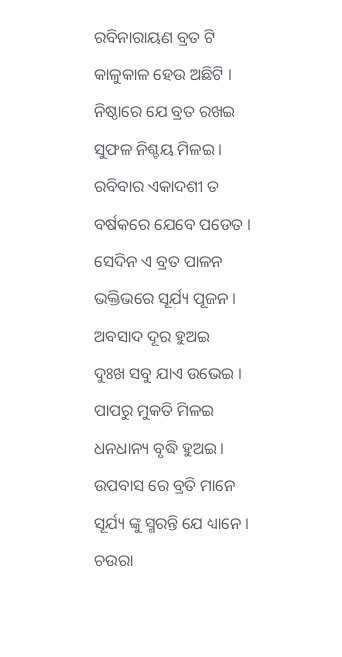ରବିନାରାୟଣ ବ୍ରତ ଟି
କାଳୁକାଳ ହେଉ ଅଛିଟି ।
ନିଷ୍ଠାରେ ଯେ ବ୍ରତ ରଖଇ
ସୁଫଳ ନିଶ୍ଚୟ ମିଳଇ ।
ରବିବାର ଏକାଦଶୀ ତ
ବର୍ଷକରେ ଯେବେ ପଡେତ ।
ସେଦିନ ଏ ବ୍ରତ ପାଳନ
ଭକ୍ତିଭରେ ସୂର୍ଯ୍ୟ ପୂଜନ ।
ଅବସାଦ ଦୂର ହୁଅଇ
ଦୁଃଖ ସବୁ ଯାଏ ଉଭେଇ ।
ପାପରୁ ମୁକତି ମିଳଇ
ଧନଧାନ୍ୟ ବୃଦ୍ଧି ହୁଅଇ ।
ଉପବାସ ରେ ବ୍ରତି ମାନେ
ସୂର୍ଯ୍ୟ ଙ୍କୁ ସ୍ମରନ୍ତି ଯେ ଧ୍ୟାନେ ।
ଚଉରା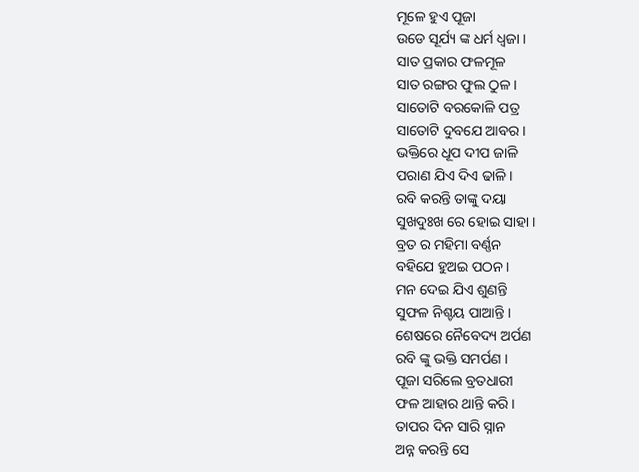ମୂଳେ ହୁଏ ପୂଜା
ଉଡେ ସୂର୍ଯ୍ୟ ଙ୍କ ଧର୍ମ ଧ୍ଵଜା ।
ସାତ ପ୍ରକାର ଫଳମୂଳ
ସାତ ରଙ୍ଗର ଫୁଲ ଠୁଳ ।
ସାତୋଟି ବରକୋଳି ପତ୍ର
ସାତୋଟି ଦୁବଯେ ଆବର ।
ଭକ୍ତିରେ ଧୂପ ଦୀପ ଜାଳି
ପରାଣ ଯିଏ ଦିଏ ଢାଳି ।
ରବି କରନ୍ତି ତାଙ୍କୁ ଦୟା
ସୁଖଦୁଃଖ ରେ ହୋଇ ସାହା ।
ବ୍ରତ ର ମହିମା ବର୍ଣ୍ଣନ
ବହିଯେ ହୁଅଇ ପଠନ ।
ମନ ଦେଇ ଯିଏ ଶୁଣନ୍ତି
ସୁଫଳ ନିଶ୍ଚୟ ପାଆନ୍ତି ।
ଶେଷରେ ନୈବେଦ୍ୟ ଅର୍ପଣ
ରବି ଙ୍କୁ ଭକ୍ତି ସମର୍ପଣ ।
ପୂଜା ସରିଲେ ବ୍ରତଧାରୀ
ଫଳ ଆହାର ଥାନ୍ତି କରି ।
ତାପର ଦିନ ସାରି ସ୍ନାନ
ଅନ୍ନ କରନ୍ତି ସେ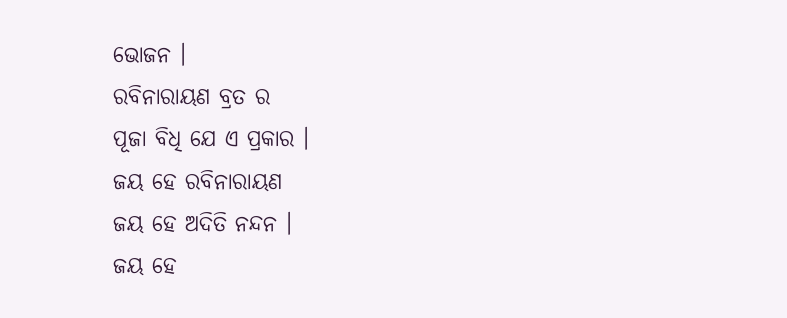ଭୋଜନ ।
ରବିନାରାୟଣ ବ୍ରତ ର
ପୂଜା ବିଧି ଯେ ଏ ପ୍ରକାର ।
ଜୟ ହେ ରବିନାରାୟଣ
ଜୟ ହେ ଅଦିତି ନନ୍ଦନ ।
ଜୟ ହେ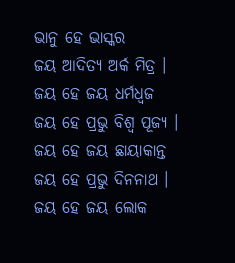ଭାନୁ ହେ ଭାସ୍କର
ଜୟ ଆଦିତ୍ୟ ଅର୍କ ମିତ୍ର ।
ଜୟ ହେ ଜୟ ଧର୍ମଧ୍ବଜ
ଜୟ ହେ ପ୍ରଭୁ ବିଶ୍ବ ପୂଜ୍ୟ ।
ଜୟ ହେ ଜୟ ଛାୟାକାନ୍ତ
ଜୟ ହେ ପ୍ରଭୁ ଦିନନାଥ ।
ଜୟ ହେ ଜୟ ଲୋକ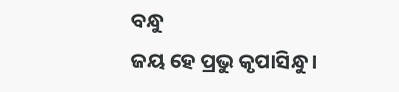ବନ୍ଧୁ
ଜୟ ହେ ପ୍ରଭୁ କୃପାସିନ୍ଧୁ ।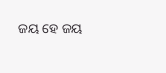ଜୟ ହେ ଜୟ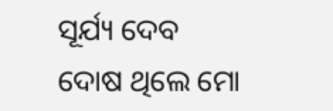ସୂର୍ଯ୍ୟ ଦେବ
ଦୋଷ ଥିଲେ ମୋ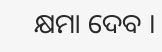କ୍ଷମା ଦେବ ।